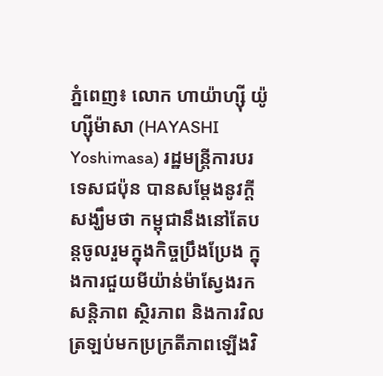ភ្នំពេញ៖ លោក ហាយ៉ាហ្ស៊ី យ៉ូហ្ស៊ីម៉ាសា (HAYASHI Yoshimasa) រដ្ឋមន្ត្រីការបរទេសជប៉ុន បានសម្ដែងនូវក្ដីសង្ឃឹមថា កម្ពុជានឹងនៅតែបន្តចូលរួមក្នុងកិច្ចប្រឹងប្រែង ក្នុងការជួយមីយ៉ាន់ម៉ាស្វែងរកសន្តិភាព ស្ថិរភាព និងការវិលត្រឡប់មកប្រក្រតីភាពឡើងវិ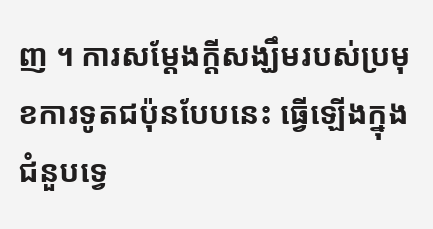ញ ។ ការសម្ដែងក្ដីសង្ឃឹមរបស់ប្រមុខការទូតជប៉ុនបែបនេះ ធ្វើឡើងក្នុងជំនួបទ្វេ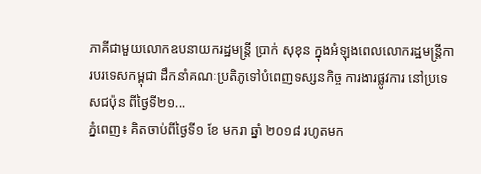ភាគីជាមួយលោកឧបនាយករដ្ឋមន្ត្រី ប្រាក់ សុខុន ក្នុងអំឡុងពេលលោករដ្ឋមន្ត្រីការបរទេសកម្ពុជា ដឹកនាំគណៈប្រតិភូទៅបំពេញទស្សនកិច្ច ការងារផ្លូវការ នៅប្រទេសជប៉ុន ពីថ្ងៃទី២១...
ភ្នំពេញ៖ គិតចាប់ពីថ្ងៃទី១ ខែ មករា ឆ្នាំ ២០១៨ រហូតមក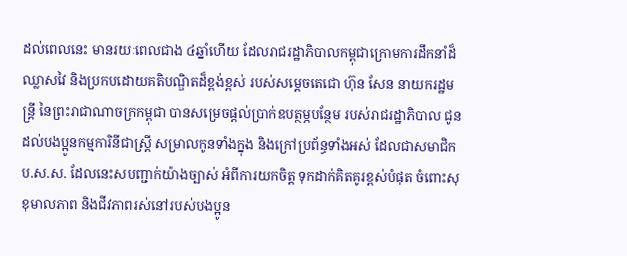ដល់ពេលនេះ មានរយៈពេលជាង ៤ឆ្នាំហើយ ដែលរាជរដ្ឋាភិបាលកម្ពុជាក្រោមការដឹកនាំដ៏ឈ្លាសវៃ និងប្រកបដោយគតិបណ្ឌិតដ៏ខ្ពង់ខ្ពស់ របស់សម្តេចតេជោ ហ៊ុន សែន នាយករដ្ឋមន្ត្រី នៃព្រះរាជាណាចក្រកម្ពុជា បានសម្រេចផ្ដល់ប្រាក់ឧបត្ថម្ភបន្ថែម របស់រាជរដ្ឋាភិបាល ជូនដល់បងប្អូនកម្មការិនីជាស្រ្តី សម្រាលកូនទាំងក្នុង និងក្រៅប្រព័ន្ធទាំងអស់ ដែលជាសមាជិក ប.ស.ស. ដែលនេះសបញ្ជាក់យ៉ាងច្បាស់ អំពីការយកចិត្ត ទុកដាក់គិតគូរខ្ពស់បំផុត ចំពោះសុខុមាលភាព និងជីវភាពរស់នៅរបស់បងប្អូន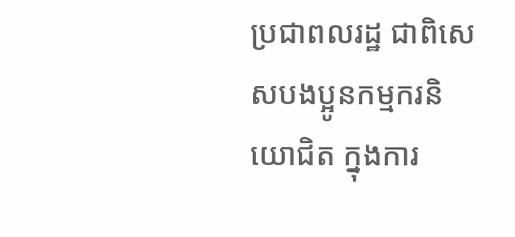ប្រជាពលរដ្ឋ ជាពិសេសបងប្អូនកម្មករនិយោជិត ក្នុងការ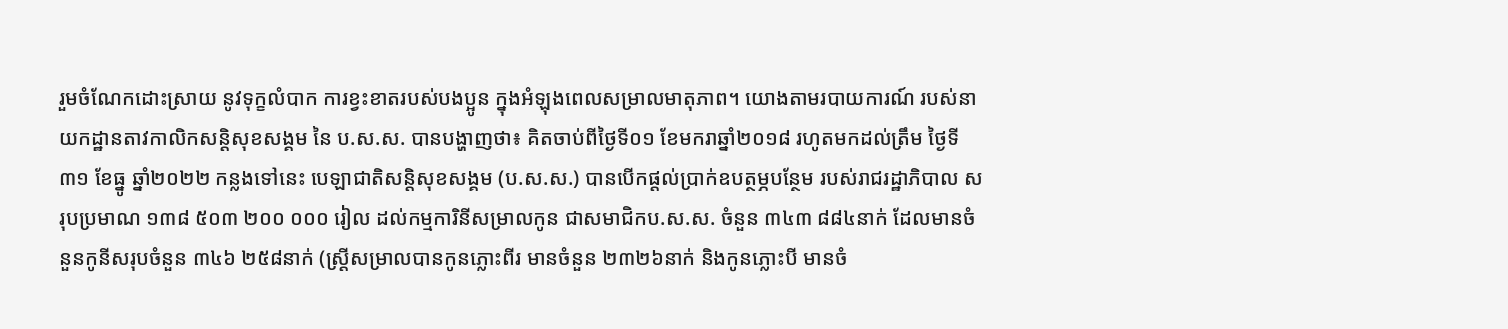រួមចំណែកដោះស្រាយ នូវទុក្ខលំបាក ការខ្វះខាតរបស់បងប្អូន ក្នុងអំឡុងពេលសម្រាលមាតុភាព។ យោងតាមរបាយការណ៍ របស់នាយកដ្ឋានតាវកាលិកសន្ដិសុខសង្គម នៃ ប.ស.ស. បានបង្ហាញថា៖ គិតចាប់ពីថ្ងៃទី០១ ខែមករាឆ្នាំ២០១៨ រហូតមកដល់ត្រឹម ថ្ងៃទី៣១ ខែធ្នូ ឆ្នាំ២០២២ កន្លងទៅនេះ បេឡាជាតិសន្តិសុខសង្គម (ប.ស.ស.) បានបើកផ្តល់ប្រាក់ឧបត្ថម្ភបន្ថែម របស់រាជរដ្ឋាភិបាល សរុបប្រមាណ ១៣៨ ៥០៣ ២០០ ០០០ រៀល ដល់កម្មការិនីសម្រាលកូន ជាសមាជិកប.ស.ស. ចំនួន ៣៤៣ ៨៨៤នាក់ ដែលមានចំនួនកូនីសរុបចំនួន ៣៤៦ ២៥៨នាក់ (ស្រ្តីសម្រាលបានកូនភ្លោះពីរ មានចំនួន ២៣២៦នាក់ និងកូនភ្លោះបី មានចំ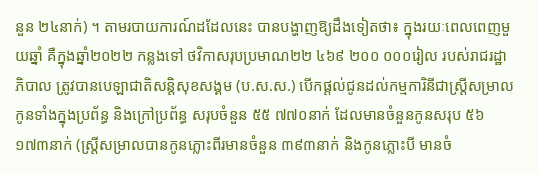នួន ២៤នាក់) ។ តាមរបាយការណ៍ដដែលនេះ បានបង្ហាញឱ្យដឹងទៀតថា៖ ក្នុងរយៈពេលពេញមួយឆ្នាំ គឺក្នុងឆ្នាំ២០២២ កន្លងទៅ ថវិកាសរុបប្រមាណ២២ ៤៦៩ ២០០ ០០០រៀល របស់រាជរដ្ឋាភិបាល ត្រូវបានបេឡាជាតិសន្តិសុខសង្គម (ប.ស.ស.) បើកផ្តល់ជូនដល់កម្មការិនីជាស្ត្រីសម្រាលកូនទាំងក្នុងប្រព័ន្ធ និងក្រៅប្រព័ន្ធ សរុបចំនួន ៥៥ ៧៧០នាក់ ដែលមានចំនួនកូនសរុប ៥៦ ១៧៣នាក់ (ស្រ្តីសម្រាលបានកូនភ្លោះពីរមានចំនួន ៣៩៣នាក់ និងកូនភ្លោះបី មានចំ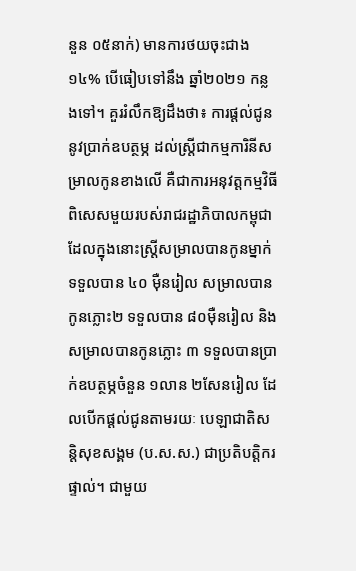នួន ០៥នាក់) មានការថយចុះជាង ១៤% បើធៀបទៅនឹង ឆ្នាំ២០២១ កន្លងទៅ។ គួររំលឹកឱ្យដឹងថា៖ ការផ្តល់ជូននូវប្រាក់ឧបត្ថម្ភ ដល់ស្ត្រីជាកម្មការិនីសម្រាលកូនខាងលើ គឺជាការអនុវត្តកម្មវិធីពិសេសមួយរបស់រាជរដ្ឋាភិបាលកម្ពុជា ដែលក្នុងនោះស្ត្រីសម្រាលបានកូនម្នាក់ទទួលបាន ៤០ ម៉ឺនរៀល សម្រាលបានកូនភ្លោះ២ ទទួលបាន ៨០ម៉ឺនរៀល និងសម្រាលបានកូនភ្លោះ ៣ ទទួលបានប្រាក់ឧបត្ថម្ភចំនួន ១លាន ២សែនរៀល ដែលបើកផ្ដល់ជូនតាមរយៈ បេឡាជាតិសន្តិសុខសង្គម (ប.ស.ស.) ជាប្រតិបត្តិករផ្ទាល់។ ជាមួយ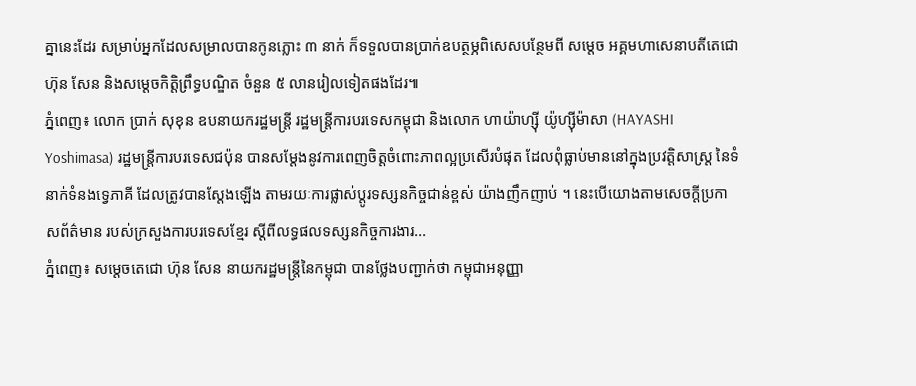គ្នានេះដែរ សម្រាប់អ្នកដែលសម្រាលបានកូនភ្លោះ ៣ នាក់ ក៏ទទួលបានប្រាក់ឧបត្ថម្ភពិសេសបន្ថែមពី សម្តេច អគ្គមហាសេនាបតីតេជោ ហ៊ុន សែន និងសម្ដេចកិត្តិព្រឹទ្ធបណ្ឌិត ចំនួន ៥ លានរៀលទៀតផងដែរ៕
ភ្នំពេញ៖ លោក ប្រាក់ សុខុន ឧបនាយករដ្ឋមន្ត្រី រដ្ឋមន្ត្រីការបរទេសកម្ពុជា និងលោក ហាយ៉ាហ្ស៊ី យ៉ូហ្ស៊ីម៉ាសា (HAYASHI Yoshimasa) រដ្ឋមន្ត្រីការបរទេសជប៉ុន បានសម្ដែងនូវការពេញចិត្តចំពោះភាពល្អប្រសើរបំផុត ដែលពុំធ្លាប់មាននៅក្នុងប្រវត្តិសាស្រ្ត នៃទំនាក់ទំនងទ្វេភាគី ដែលត្រូវបានស្តែងឡើង តាមរយៈការផ្លាស់ប្តូរទស្សនកិច្ចជាន់ខ្ពស់ យ៉ាងញឹកញាប់ ។ នេះបើយោងតាមសេចក្ដីប្រកាសព័ត៌មាន របស់ក្រសួងការបរទេសខ្មែរ ស្ដីពីលទ្ធផលទស្សនកិច្ចការងារ...
ភ្នំពេញ៖ សម្ដេចតេជោ ហ៊ុន សែន នាយករដ្ឋមន្ត្រីនៃកម្ពុជា បានថ្លែងបញ្ជាក់ថា កម្ពុជាអនុញ្ញា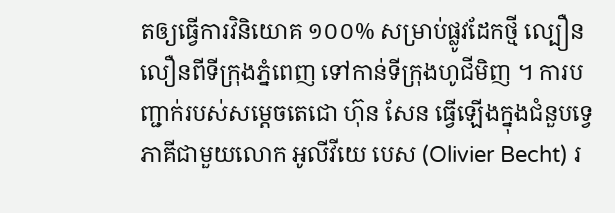តឲ្យធ្វើការវិនិយោគ ១០០% សម្រាប់ផ្លូវដែកថ្មី ល្បឿនលឿនពីទីក្រុងភ្នំពេញ ទៅកាន់ទីក្រុងហូជីមិញ ។ ការបញ្ជាក់របស់សម្ដេចតេជោ ហ៊ុន សែន ធ្វើឡើងក្នុងជំនួបទ្វេភាគីជាមួយលោក អូលីវីយេ បេស (Olivier Becht) រ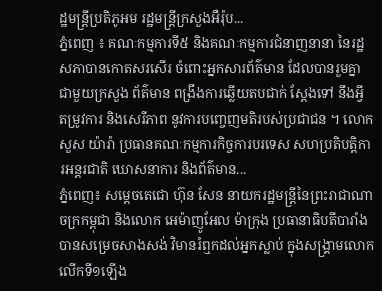ដ្ឋមន្ត្រីប្រតិភូអម រដ្ឋមន្ត្រីក្រសួងអឺរ៉ុប...
ភ្នំពេញ ៖ គណៈកម្មការទី៥ និងគណៈកម្មការជំនាញនានា នៃរដ្ឋសភាបានកោតសរសើរ ចំពោះអ្នកសារព័ត៌មាន ដែលបានរួមគ្នាជាមួយក្រសួង ព័ត៌មាន ពង្រឹងការឆ្លើយតបជាក់ ស្តែងទៅ នឹងអ្វី តម្រូវការ និងសេរីភាព នូវការបញ្ចេញមតិរបស់ប្រជាជន ។ លោក សួស យ៉ារ៉ា ប្រធានគណៈកម្មការកិច្ចការបរទេស សហប្រតិបត្តិការអន្តរជាតិ ឃោសនាការ និងព័ត៌មាន...
ភ្នំពេញ៖ សម្តេចតេជោ ហ៊ុន សែន នាយករដ្ឋមន្ត្រីនៃព្រះរាជាណាចក្រកម្ពុជា និងលោក អេម៉ាញូអែល ម៉ាក្រុង ប្រធានាធិបតីបារាំង បានសម្រេចសាងសង់ វិមានរំឮកដល់អ្នកស្លាប់ ក្នុងសង្គ្រាមលោកលើកទី១ឡើង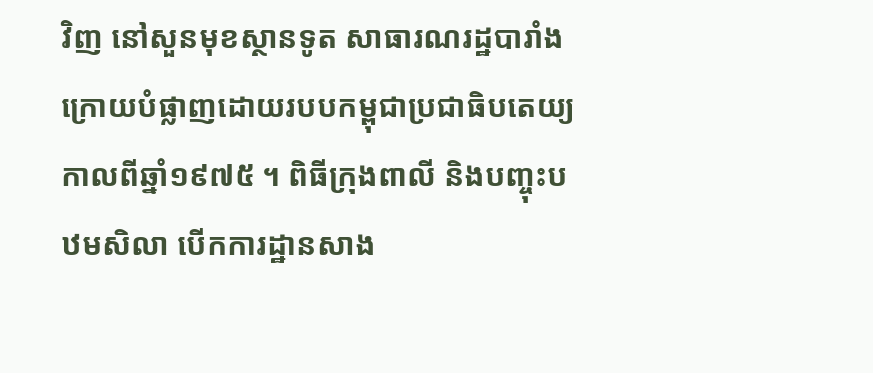វិញ នៅសួនមុខស្ថានទូត សាធារណរដ្ឋបារាំង ក្រោយបំផ្លាញដោយរបបកម្ពុជាប្រជាធិបតេយ្យ កាលពីឆ្នាំ១៩៧៥ ។ ពិធីក្រុងពាលី និងបញ្ចុះបឋមសិលា បើកការដ្ឋានសាង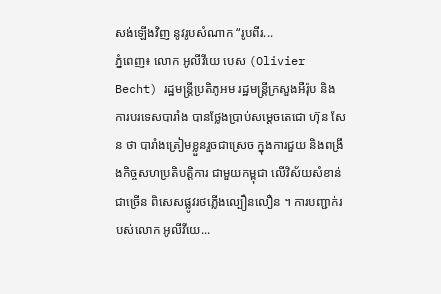សង់ឡើងវិញ នូវរូបសំណាក “រូបពីរ...
ភ្នំពេញ៖ លោក អូលីវីយេ បេស (Olivier Becht) រដ្ឋមន្ត្រីប្រតិភូអម រដ្ឋមន្ត្រីក្រសួងអឺរ៉ុប និងការបរទេសបារាំង បានថ្លែងប្រាប់សម្ដេចតេជោ ហ៊ុន សែន ថា បារាំងត្រៀមខ្លួនរួចជាស្រេច ក្នុងការជួយ និងពង្រឹងកិច្ចសហប្រតិបត្តិការ ជាមួយកម្ពុជា លើវិស័យសំខាន់ជាច្រើន ពិសេសផ្លូវរថភ្លើងល្បឿនលឿន ។ ការបញ្ជាក់របស់លោក អូលីវីយេ...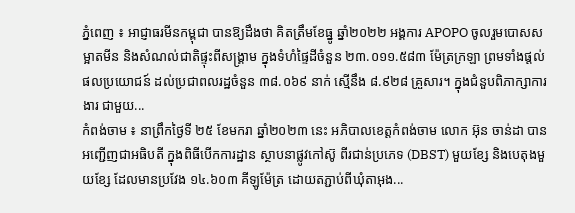ភ្នំពេញ ៖ អាជ្ញាធរមីនកម្ពុជា បានឱ្យដឹងថា គិតត្រឹមខែធ្នូ ឆ្នាំ២០២២ អង្គការ APOPO ចូលរួមបោសសម្អាតមីន និងសំណល់ជាតិផ្ទុះពីសង្រ្គាម ក្នុងទំហំផ្ទៃដីចំនួន ២៣.០១១.៥៨៣ ម៉ែត្រក្រឡា ព្រមទាំងផ្តល់ផលប្រយោជន៍ ដល់ប្រជាពលរដ្ឋចំនួន ៣៨.០៦៩ នាក់ ស្មើនឹង ៨.៩២៨ គ្រួសារ។ ក្នុងជំនួបពិភាក្សាការងារ ជាមួយ...
កំពង់ចាម ៖ នាព្រឹកថ្ងៃទី ២៥ ខែមករា ឆ្នាំ២០២៣ នេះ អភិបាលខេត្តកំពង់ចាម លោក អ៊ុន ចាន់ដា បានអញ្ជើញជាអធិបតី ក្នុងពិធីបេីកការដ្ឋាន ស្ថាបនាផ្លូវកៅស៊ូ ពីរជាន់ប្រភេទ (DBST) មួយខ្សែ និងបេតុងមួយខ្សែ ដែលមានប្រវែង ១៤.៦០៣ គីឡូម៉ែត្រ ដោយតភ្ជាប់ពីឃុំតាអុង...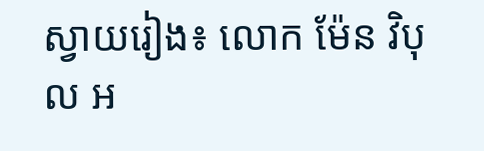ស្វាយរៀង៖ លោក ម៉ែន វិបុល អ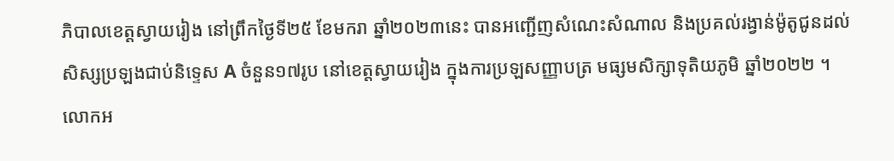ភិបាលខេត្តស្វាយរៀង នៅព្រឹកថ្ងៃទី២៥ ខែមករា ឆ្នាំ២០២៣នេះ បានអញ្ជើញសំណេះសំណាល និងប្រគល់រង្វាន់ម៉ូតូជូនដល់ សិស្សប្រឡងជាប់និទ្ទេស A ចំនួន១៧រូប នៅខេត្តស្វាយរៀង ក្នុងការប្រឡសញ្ញាបត្រ មធ្សមសិក្សាទុតិយភូមិ ឆ្នាំ២០២២ ។ លោកអ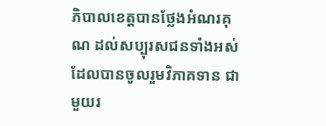ភិបាលខេត្តបានថ្លែងអំណរគុណ ដល់សប្បុរសជនទាំងអស់ ដែលបានចូលរួមវិភាគទាន ជាមួយរ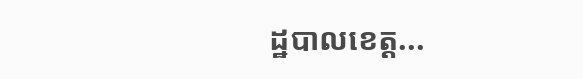ដ្ឋបាលខេត្ត...